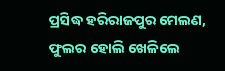ପ୍ରସିଦ୍ଧ ହରିରାଜପୁର ମେଲଣ, ଫୁଲର ହୋଲି ଖେଳିଲେ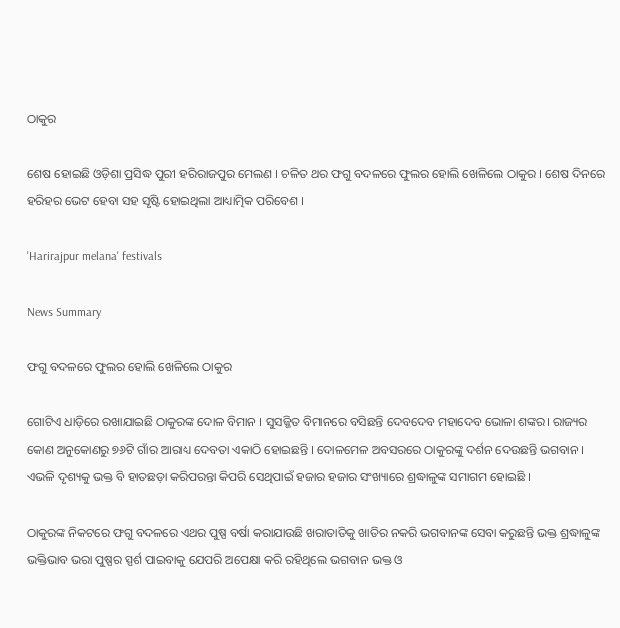ଠାକୁର

ଶେଷ ହୋଇଛି ଓଡ଼ିଶା ପ୍ରସିଦ୍ଧ ପୁରୀ ହରିରାଜପୁର ମେଲଣ । ଚଳିତ ଥର ଫଗୁ ବଦଳରେ ଫୁଲର ହୋଲି ଖେଳିଲେ ଠାକୁର । ଶେଷ ଦିନରେ ହରିହର ଭେଟ ହେବା ସହ ସୃଷ୍ଟି ହୋଇଥିଲା ଆଧ୍ୟାତ୍ମିକ ପରିବେଶ ।

'Harirajpur melana' festivals

News Summary

ଫଗୁ ବଦଳରେ ଫୁଲର ହୋଲି ଖେଳିଲେ ଠାକୁର

ଗୋଟିଏ ଧାଡ଼ିରେ ରଖାଯାଇଛି ଠାକୁରଙ୍କ ଦୋଳ ବିମାନ । ସୁସଜ୍ଜିତ ବିମାନରେ ବସିଛନ୍ତି ଦେବଦେବ ମହାଦେବ ଭୋଳା ଶଙ୍କର। ରାଜ୍ୟର କୋଣ ଅନୁକୋଣରୁ ୭୬ଟି ଗାଁର ଆରାଧ୍ୟ ଦେବତା ଏକାଠି ହୋଇଛନ୍ତି । ଦୋଳମେଳ ଅବସରରେ ଠାକୁରଙ୍କୁ ଦର୍ଶନ ଦେଉଛନ୍ତି ଭଗବାନ । ଏଭଳି ଦୃଶ୍ୟକୁ ଭକ୍ତ ବି ହାତଛଡ଼ା କରିପରନ୍ତା କିପରି ସେଥିପାଇଁ ହଜାର ହଜାର ସଂଖ୍ୟାରେ ଶ୍ରଦ୍ଧାଳୁଙ୍କ ସମାଗମ ହୋଇଛି ।

ଠାକୁରଙ୍କ ନିକଟରେ ଫଗୁ ବଦଳରେ ଏଥର ପୁଷ୍ପ ବର୍ଷା କରାଯାଉଛି ଖରାତାତିକୁ ଖାତିର ନକରି ଭଗବାନଙ୍କ ସେବା କରୁଛନ୍ତି ଭକ୍ତ ଶ୍ରଦ୍ଧାଳୁଙ୍କ ଭକ୍ତିଭାବ ଭରା ପୁଷ୍ପର ସ୍ପର୍ଶ ପାଇବାକୁ ଯେପରି ଅପେକ୍ଷା କରି ରହିଥିଲେ ଭଗବାନ ଭକ୍ତ ଓ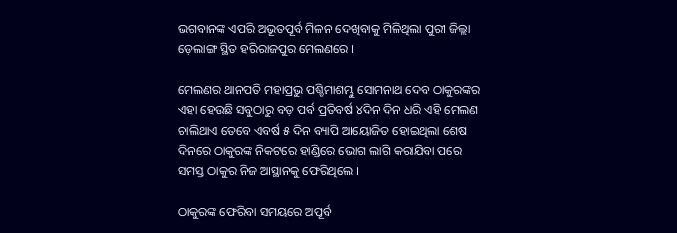ଭଗବାନଙ୍କ ଏପରି ଅଭୂତପୂର୍ବ ମିଳନ ଦେଖିବାକୁ ମିଳିଥିଲା ପୁରୀ ଜିଲ୍ଲା ଡ଼େଲାଙ୍ଗ ସ୍ଥିତ ହରିରାଜପୁର ମେଲଣରେ ।

ମେଲଣର ଥାନପତି ମହାପ୍ରଭୁ ପଶ୍ଚିମାଶମ୍ଭୁ ସୋମନାଥ ଦେବ ଠାକୁରଙ୍କର ଏହା ହେଉଛି ସବୁଠାରୁ ବଡ଼ ପର୍ବ ପ୍ରତିବର୍ଷ ୪ଦିନ ଦିନ ଧରି ଏହି ମେଲଣ ଚାଲିଥାଏ ତେବେ ଏବର୍ଷ ୫ ଦିନ ବ୍ୟାପି ଆୟୋଜିତ ହୋଇଥିଲା ଶେଷ ଦିନରେ ଠାକୁରଙ୍କ ନିକଟରେ ହାଣ୍ଡିରେ ଭୋଗ ଲାଗି କରାଯିବା ପରେ ସମସ୍ତ ଠାକୁର ନିଜ ଆସ୍ଥାନକୁ ଫେରିଥିଲେ ।

ଠାକୁରଙ୍କ ଫେରିବା ସମୟରେ ଅପୂର୍ବ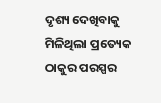ଦୃଶ୍ୟ ଦେଖିବାକୁ ମିଳିଥିଲା ପ୍ରତ୍ୟେକ ଠାକୁର ପରସ୍ପର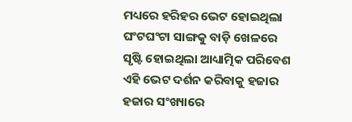ମଧ୍ୟରେ ହରିହର ଭେଟ ହୋଇଥିଲା ଘଂଟଘଂଟା ସାଙ୍ଗକୁ ବାଡ଼ି ଖେଳରେ ସୃଷ୍ଟି ହୋଇଥିଲା ଆଧ୍ୟାତ୍ମିକ ପରିବେଶ ଏହି ଭେଟ ଦର୍ଶନ କରିବାକୁ ହଜାର ହଜାର ସଂଖ୍ୟାରେ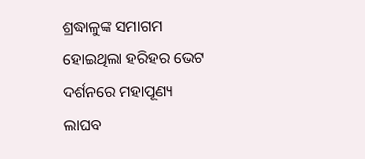ଶ୍ରଦ୍ଧାଳୁଙ୍କ ସମାଗମ ହୋଇଥିଲା ହରିହର ଭେଟ ଦର୍ଶନରେ ମହାପୂଣ୍ୟ ଲାଘବ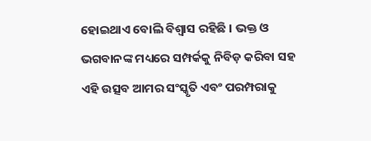ହୋଇଥାଏ ବୋଲି ବିଶ୍ୱାସ ରହିଛି । ଭକ୍ତ ଓ ଭଗବାନଙ୍କ ମଧ୍ୟରେ ସମ୍ପର୍କକୁ ନିବିଡ଼ କରିବା ସହ ଏହି ଉତ୍ସବ ଆମର ସଂସ୍କୃତି ଏବଂ ପରମ୍ପରାକୁ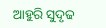ଆହୁରି ସୁଦୃଢ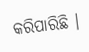କରିପାରିଛି ।